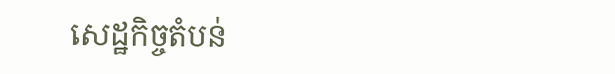សេដ្ឋកិច្ចតំបន់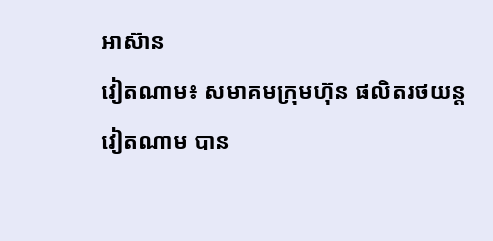អាស៊ាន
វៀតណាម៖ សមាគមក្រុមហ៊ុន ផលិតរថយន្តវៀតណាម បាន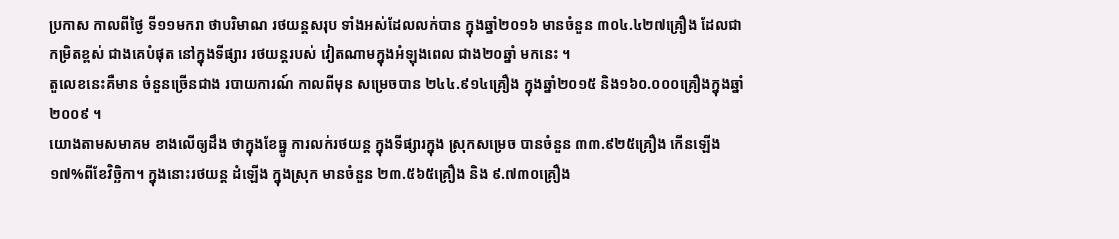ប្រកាស កាលពីថ្ងៃ ទី១១មករា ថាបរិមាណ រថយន្តសរុប ទាំងអស់ដែលលក់បាន ក្នុងឆ្នាំ២០១៦ មានចំនួន ៣០៤.៤២៧គ្រឿង ដែលជា កម្រិតខ្ពស់ ជាងគេបំផុត នៅក្នុងទីផ្សារ រថយន្តរបស់ វៀតណាមក្នុងអំឡុងពេល ជាង២០ឆ្នាំ មកនេះ ។
តួលេខនេះគឺមាន ចំនួនច្រើនជាង របាយការណ៍ កាលពីមុន សម្រេចបាន ២៤៤.៩១៤គ្រឿង ក្នុងឆ្នាំ២០១៥ និង១៦០.០០០គ្រឿងក្នុងឆ្នាំ២០០៩ ។
យោងតាមសមាគម ខាងលើឲ្យដឹង ថាក្នុងខែធ្នូ ការលក់រថយន្ត ក្នុងទីផ្សារក្នុង ស្រុកសម្រេច បានចំនួន ៣៣.៩២៥គ្រឿង កើនឡើង១៧%ពីខែវិច្ឆិកា។ ក្នុងនោះរថយន្ត ដំឡើង ក្នុងស្រុក មានចំនួន ២៣.៥៦៥គ្រឿង និង ៩.៧៣០គ្រឿង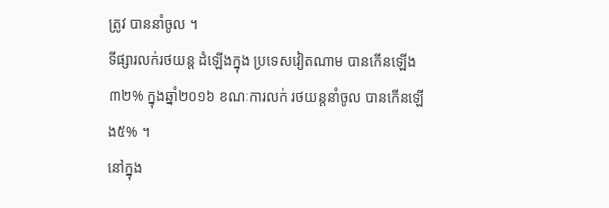ត្រូវ បាននាំចូល ។
ទីផ្សារលក់រថយន្ត ដំឡើងក្នុង ប្រទេសវៀតណាម បានកើនឡើង ៣២% ក្នុងឆ្នាំ២០១៦ ខណៈការលក់ រថយន្តនាំចូល បានកើនឡើង៥% ។
នៅក្នុង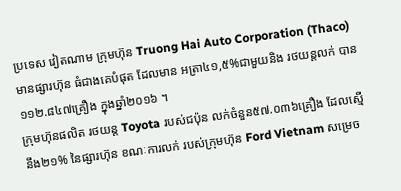ប្រទេស វៀតណាម ក្រុមហ៊ុន Truong Hai Auto Corporation (Thaco) មានផ្សារហ៊ុន ធំជាងគេបំផុត ដែលមាន អត្រា៤១,៥%ជាមួយនិង រថយន្តលក់ បាន ១១២.៨៤៧គ្រឿង ក្នុងឆ្នាំ២០១៦ ។
ក្រុមហ៊ុនផលិត រថយន្ត Toyota របស់ជប៉ុន លក់ចំនួន៥៧.០៣៦គ្រឿង ដែលស្មើនឹង២១% នៃផ្សារហ៊ុន ខណៈការលក់ របស់ក្រុមហ៊ុន Ford Vietnam សម្រេច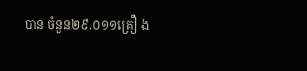បាន ចំនួន២៩.០១១គ្រឿ ង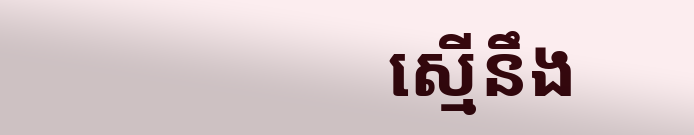ស្មើនឹង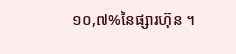១០,៧%នៃផ្សារហ៊ុន ។